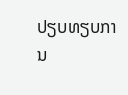ປຽບທຽບການ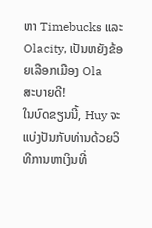ຫາ Timebucks ແລະ Olacity, ເປັນຫຍັງຂ້ອຍເລືອກເມືອງ Ola
ສະບາຍດີ!
ໃນບົດຂຽນນີ້, Huy ຈະແບ່ງປັນກັບທ່ານດ້ວຍວິທີການຫາເງິນທີ່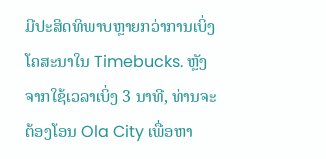ມີປະສິດທິພາບຫຼາຍກວ່າການເບິ່ງໂຄສະນາໃນ Timebucks. ຫຼັງຈາກໃຊ້ເວລາເບິ່ງ 3 ນາທີ, ທ່ານຈະຕ້ອງໂອນ Ola City ເພື່ອຫາ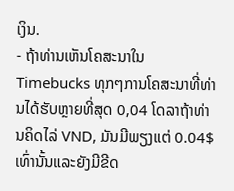ເງິນ.
- ຖ້າທ່ານເຫັນໂຄສະນາໃນ Timebucks ທຸກໆການໂຄສະນາທີ່ທ່ານໄດ້ຮັບຫຼາຍທີ່ສຸດ 0,04 ໂດລາຖ້າທ່ານຄິດໄລ່ VND, ມັນມີພຽງແຕ່ 0.04$ ເທົ່ານັ້ນແລະຍັງມີຂີດ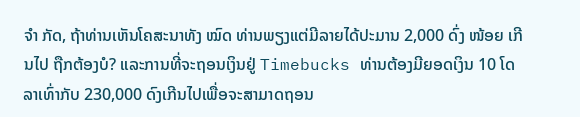ຈຳ ກັດ, ຖ້າທ່ານເຫັນໂຄສະນາທັງ ໝົດ ທ່ານພຽງແຕ່ມີລາຍໄດ້ປະມານ 2,000 ດົ່ງ ໜ້ອຍ ເກີນໄປ ຖືກຕ້ອງບໍ? ແລະການທີ່ຈະຖອນເງິນຢູ່ Timebucks ທ່ານຕ້ອງມີຍອດເງິນ 10 ໂດລາເທົ່າກັບ 230,000 ດົງເກີນໄປເພື່ອຈະສາມາດຖອນ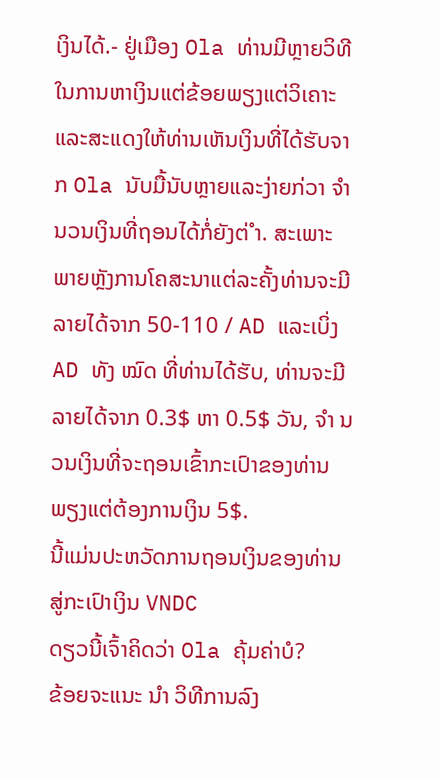ເງິນໄດ້.- ຢູ່ເມືອງ Ola ທ່ານມີຫຼາຍວິທີໃນການຫາເງິນແຕ່ຂ້ອຍພຽງແຕ່ວິເຄາະແລະສະແດງໃຫ້ທ່ານເຫັນເງິນທີ່ໄດ້ຮັບຈາກ Ola ນັບມື້ນັບຫຼາຍແລະງ່າຍກ່ວາ ຈຳ ນວນເງິນທີ່ຖອນໄດ້ກໍ່ຍັງຕ່ ຳ. ສະເພາະພາຍຫຼັງການໂຄສະນາແຕ່ລະຄັ້ງທ່ານຈະມີລາຍໄດ້ຈາກ 50-110 / AD ແລະເບິ່ງ AD ທັງ ໝົດ ທີ່ທ່ານໄດ້ຮັບ, ທ່ານຈະມີລາຍໄດ້ຈາກ 0.3$ ຫາ 0.5$ ວັນ, ຈຳ ນວນເງິນທີ່ຈະຖອນເຂົ້າກະເປົາຂອງທ່ານພຽງແຕ່ຕ້ອງການເງິນ 5$.
ນີ້ແມ່ນປະຫວັດການຖອນເງິນຂອງທ່ານສູ່ກະເປົາເງິນ VNDC
ດຽວນີ້ເຈົ້າຄິດວ່າ Ola ຄຸ້ມຄ່າບໍ?
ຂ້ອຍຈະແນະ ນຳ ວິທີການລົງ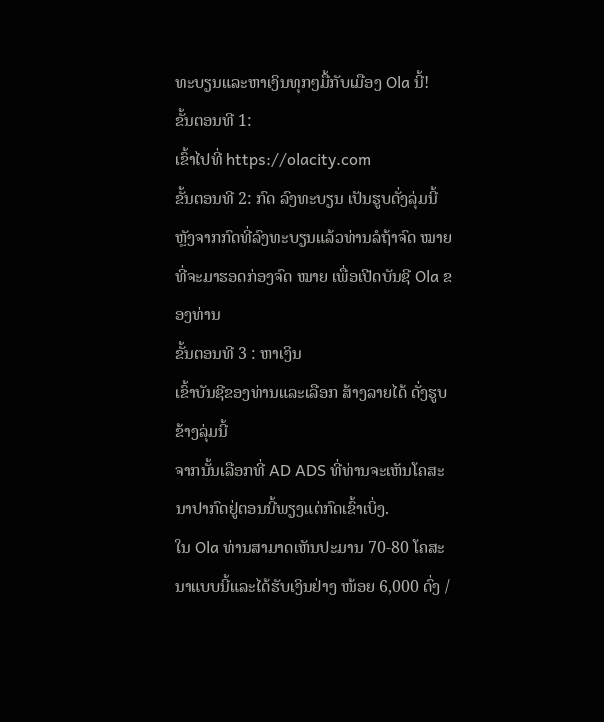ທະບຽນແລະຫາເງິນທຸກໆມື້ກັບເມືອງ Ola ນີ້!
ຂັ້ນຕອນທີ 1:
ເຂົ້າໄປທີ່ https://olacity.com
ຂັ້ນຕອນທີ 2: ກົດ ລົງທະບຽນ ເປັນຮູບດັ່ງລຸ່ມນີ້
ຫຼັງຈາກກົດທີ່ລົງທະບຽນແລ້ວທ່ານລໍຖ້າຈົດ ໝາຍ ທີ່ຈະມາຮອດກ່ອງຈົດ ໝາຍ ເພື່ອເປີດບັນຊີ Ola ຂອງທ່ານ
ຂັ້ນຕອນທີ 3 : ຫາເງິນ
ເຂົ້າບັນຊີຂອງທ່ານແລະເລືອກ ສ້າງລາຍໄດ້ ດັ່ງຮູບຂ້າງລຸ່ມນີ້
ຈາກນັ້ນເລືອກທີ່ AD ADS ທີ່ທ່ານຈະເຫັນໂຄສະນາປາກົດຢູ່ຕອນນີ້ພຽງແຕ່ກົດເຂົ້າເບິ່ງ.
ໃນ Ola ທ່ານສາມາດເຫັນປະມານ 70-80 ໂຄສະນາແບບນີ້ແລະໄດ້ຮັບເງິນຢ່າງ ໜ້ອຍ 6,000 ດົ່ງ /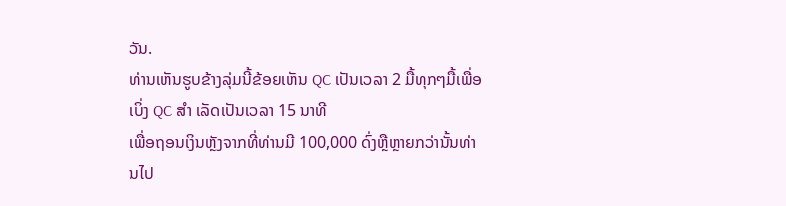ວັນ.
ທ່ານເຫັນຮູບຂ້າງລຸ່ມນີ້ຂ້ອຍເຫັນ QC ເປັນເວລາ 2 ມື້ທຸກໆມື້ເພື່ອເບິ່ງ QC ສຳ ເລັດເປັນເວລາ 15 ນາທີ
ເພື່ອຖອນເງິນຫຼັງຈາກທີ່ທ່ານມີ 100,000 ດົ່ງຫຼືຫຼາຍກວ່ານັ້ນທ່ານໄປ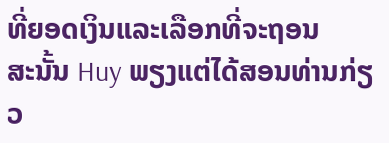ທີ່ຍອດເງິນແລະເລືອກທີ່ຈະຖອນ
ສະນັ້ນ Huy ພຽງແຕ່ໄດ້ສອນທ່ານກ່ຽວ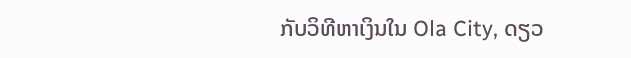ກັບວິທີຫາເງິນໃນ Ola City, ດຽວ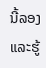ນີ້ລອງແລະຮູ້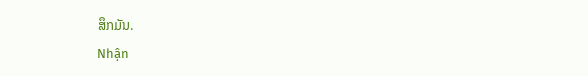ສຶກມັນ.
Nhận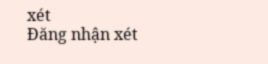xét
Đăng nhận xét